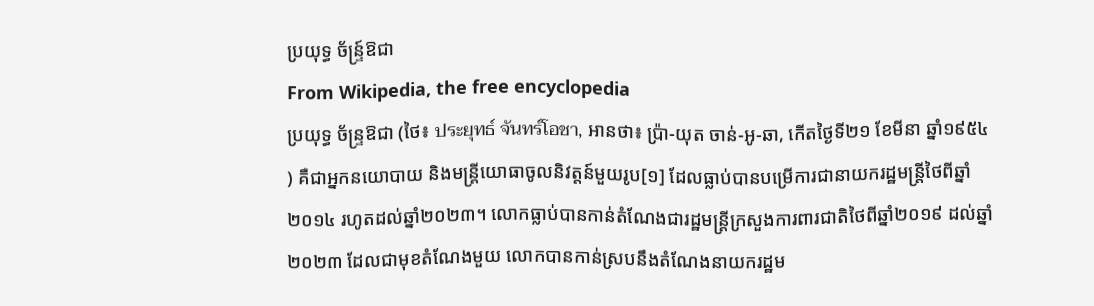ប្រយុទ្ធ ច័ន្ទ្រ៍ឱជា
From Wikipedia, the free encyclopedia
ប្រយុទ្ធ ច័ន្ទ្រឱជា (ថៃ៖ ประยุทธ์ จันทร์โอชา, អានថា៖ ប៉្រា-យុត ចាន់-អូ-ឆា, កើតថ្ងៃទី២១ ខែមីនា ឆ្នាំ១៩៥៤ ) គឺជាអ្នកនយោបាយ និងមន្ត្រីយោធាចូលនិវត្តន៍មួយរូប[១] ដែលធ្លាប់បានបម្រើការជានាយករដ្ឋមន្ត្រីថៃពីឆ្នាំ២០១៤ រហូតដល់ឆ្នាំ២០២៣។ លោកធ្លាប់បានកាន់តំណែងជារដ្ឋមន្ត្រីក្រសួងការពារជាតិថៃពីឆ្នាំ២០១៩ ដល់ឆ្នាំ២០២៣ ដែលជាមុខតំណែងមួយ លោកបានកាន់ស្របនឹងតំណែងនាយករដ្ឋម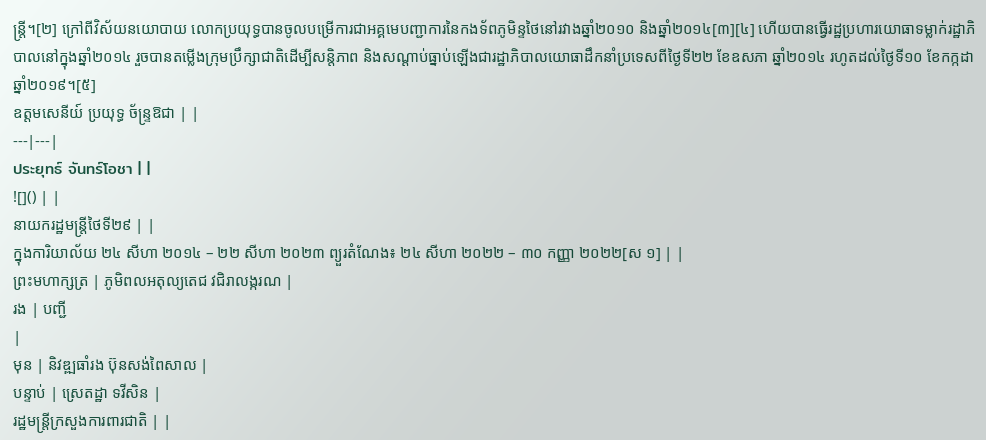ន្ត្រី។[២] ក្រៅពីវិស័យនយោបាយ លោកប្រយុទ្ធបានចូលបម្រើការជាអគ្គមេបញ្ជាការនៃកងទ័ពភូមិន្ទថៃនៅរវាងឆ្នាំ២០១០ និងឆ្នាំ២០១៤[៣][៤] ហើយបានធ្វើរដ្ឋប្រហារយោធាទម្លាក់រដ្ឋាភិបាលនៅក្នុងឆ្នាំ២០១៤ រួចបានតម្លើងក្រុមប្រឹក្សាជាតិដើម្បីសន្តិភាព និងសណ្ដាប់ធ្នាប់ឡើងជារដ្ឋាភិបាលយោធាដឹកនាំប្រទេសពីថ្ងៃទី២២ ខែឧសភា ឆ្នាំ២០១៤ រហូតដល់ថ្ងៃទី១០ ខែកក្កដា ឆ្នាំ២០១៩។[៥]
ឧត្តមសេនីយ៍ ប្រយុទ្ធ ច័ន្ទ្រឱជា | |
---|---|
ประยุทธ์ จันทร์โอชา | |
![]() | |
នាយករដ្ឋមន្ត្រីថៃទី២៩ | |
ក្នុងការិយាល័យ ២៤ សីហា ២០១៤ – ២២ សីហា ២០២៣ ព្យួរតំណែង៖ ២៤ សីហា ២០២២ – ៣០ កញ្ញា ២០២២[ស ១] | |
ព្រះមហាក្សត្រ | ភូមិពលអតុល្យតេជ វជិរាលង្ករណ |
រង | បញ្ជី
|
មុន | និវឌ្ឍធាំរង ប៊ុនសង់ពៃសាល |
បន្ទាប់ | ស្រេតដ្ឋា ទវីសិន |
រដ្ឋមន្ត្រីក្រសួងការពារជាតិ | |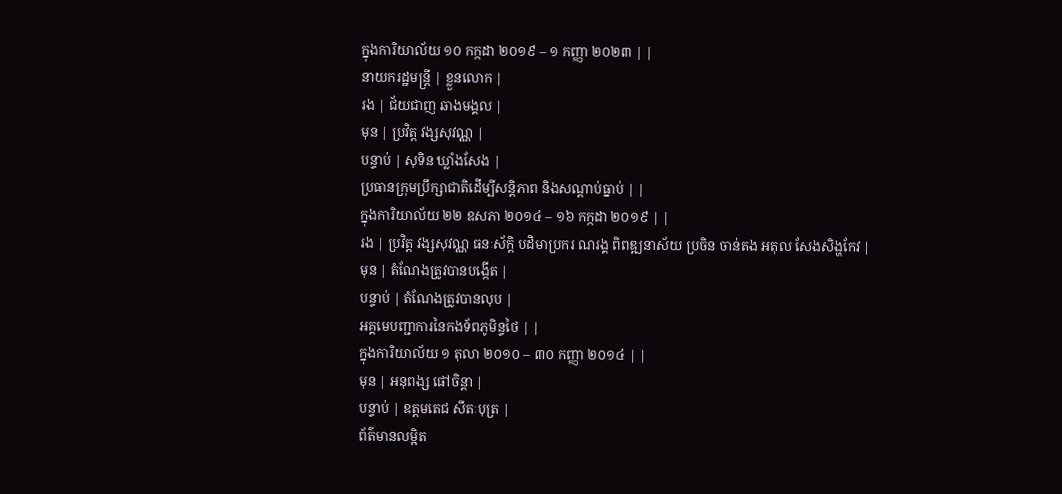ក្នុងការិយាល័យ ១០ កក្កដា ២០១៩ – ១ កញ្ញា ២០២៣ | |
នាយករដ្ឋមន្ត្រី | ខ្លួនលោក |
រង | ជ័យជាញ ឆាងមង្គល |
មុន | ប្រវិត្ត វង្សសុវណ្ណ |
បន្ទាប់ | សុទិន ឃ្លាំងសែង |
ប្រធានក្រុមប្រឹក្សាជាតិដើម្បីសន្តិភាព និងសណ្តាប់ធ្នាប់ | |
ក្នុងការិយាល័យ ២២ ឧសភា ២០១៤ – ១៦ កក្កដា ២០១៩ | |
រង | ប្រវិត្ត វង្សសុវណ្ណ ធនៈស័ក្តិ បដិមាប្រករ ណរង្គ ពិពឌ្ឍនាស័យ ប្រចិន ចាន់តង អតុល សែងសិង្ហកែវ |
មុន | តំណែងត្រូវបានបង្កើត |
បន្ទាប់ | តំណែងត្រូវបានលុប |
អគ្គមេបញ្ជាការនៃកងទ័ពភូមិន្ទថៃ | |
ក្នុងការិយាល័យ ១ តុលា ២០១០ – ៣០ កញ្ញា ២០១៤ | |
មុន | អនុពង្ស ផៅចិន្តា |
បន្ទាប់ | ឧត្តមតេជ សីតៈបុត្រ |
ព័ត៌មានលម្អិត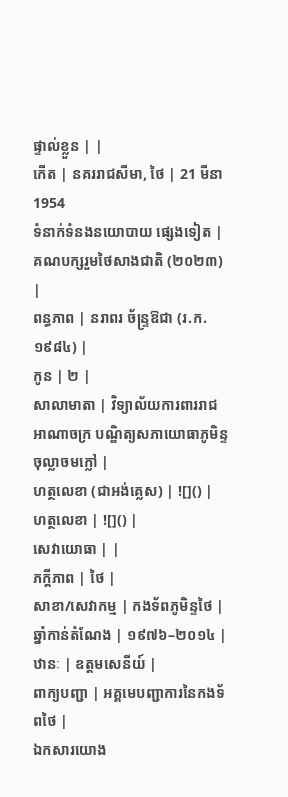ផ្ទាល់ខ្លួន | |
កើត | នគររាជសីមា, ថៃ | 21 មីនា 1954
ទំនាក់ទំនងនយោបាយ ផ្សេងទៀត | គណបក្សរួមថៃសាងជាតិ (២០២៣) |
ពន្ធភាព | នរាពរ ច័ន្ទ្រឱជា (រ.ក. ១៩៨៤) |
កូន | ២ |
សាលាមាតា | វិទ្យាល័យការពាររាជអាណាចក្រ បណ្ឌិត្យសភាយោធាភូមិន្ទចុល្លាចមក្លៅ |
ហត្ថលេខា (ជាអង់គ្លេស) | ![]() |
ហត្ថលេខា | ![]() |
សេវាយោធា | |
ភក្ដីភាព | ថៃ |
សាខា/សេវាកម្ម | កងទ័ពភូមិន្ទថៃ |
ឆ្នាំកាន់តំណែង | ១៩៧៦–២០១៤ |
ឋានៈ | ឧត្តមសេនីយ៍ |
ពាក្យបញ្ជា | អគ្គមេបញ្ជាការនៃកងទ័ពថៃ |
ឯកសារយោង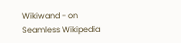Wikiwand - on
Seamless Wikipedia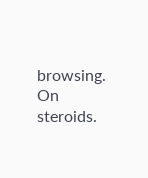browsing. On steroids.